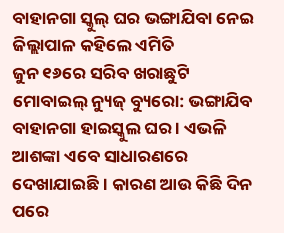ବାହାନଗା ସ୍କୁଲ୍ ଘର ଭଙ୍ଗାଯିବା ନେଇ ଜିଲ୍ଲାପାଳ କହିଲେ ଏମିତି
ଜୁନ ୧୬ରେ ସରିବ ଖରାଛୁଟି
ମୋବାଇଲ୍ ନ୍ୟୁଜ୍ ବ୍ୟୁରୋ: ଭଙ୍ଗାଯିବ ବାହାନଗା ହାଇସ୍କୁଲ ଘର । ଏଭଳି ଆଶଙ୍କା ଏବେ ସାଧାରଣରେ ଦେଖାଯାଇଛି । କାରଣ ଆଉ କିଛି ଦିନ ପରେ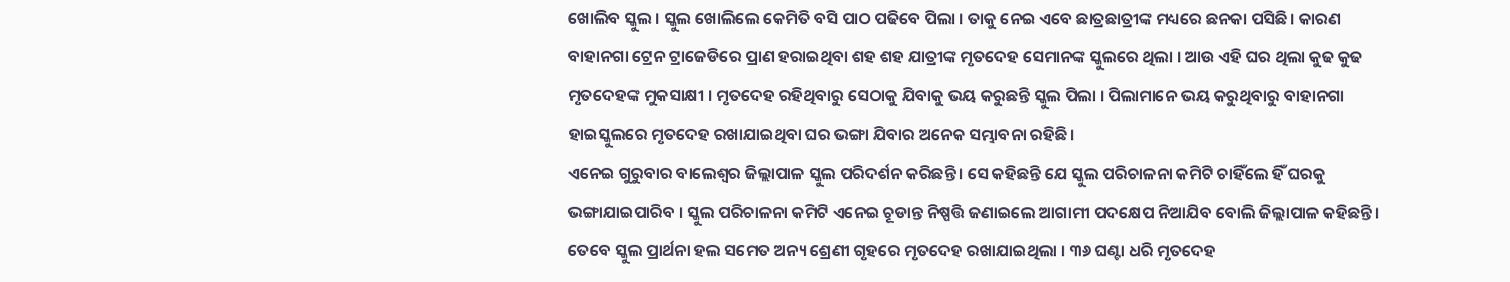ଖୋଲିବ ସ୍କୁଲ । ସ୍କୁଲ ଖୋଲିଲେ କେମିତି ବସି ପାଠ ପଢିବେ ପିଲା । ତାକୁ ନେଇ ଏବେ ଛାତ୍ରଛାତ୍ରୀଙ୍କ ମଧ୍ୟରେ ଛନକା ପସିଛି। କାରଣ ବାହାନଗା ଟ୍ରେନ ଟ୍ରାଜେଡିରେ ପ୍ରାଣ ହରାଇଥିବା ଶହ ଶହ ଯାତ୍ରୀଙ୍କ ମୃତଦେହ ସେମାନଙ୍କ ସ୍କୁଲରେ ଥିଲା । ଆଉ ଏହି ଘର ଥିଲା କୁଢ କୁଢ ମୃତଦେହଙ୍କ ମୁକସାକ୍ଷୀ । ମୃତଦେହ ରହିଥିବାରୁ ସେଠାକୁ ଯିବାକୁ ଭୟ କରୁଛନ୍ତି ସ୍କୁଲ ପିଲା । ପିଲାମାନେ ଭୟ କରୁଥିବାରୁ ବାହାନଗା ହାଇସ୍କୁଲରେ ମୃତଦେହ ରଖାଯାଇଥିବା ଘର ଭଙ୍ଗା ଯିବାର ଅନେକ ସମ୍ଭାବନା ରହିଛି।
ଏନେଇ ଗୁରୁବାର ବାଲେଶ୍ୱର ଜିଲ୍ଲାପାଳ ସ୍କୁଲ ପରିଦର୍ଶନ କରିଛନ୍ତି । ସେ କହିଛନ୍ତି ଯେ ସ୍କୁଲ ପରିଚାଳନା କମିଟି ଚାହିଁଲେ ହିଁ ଘରକୁ ଭଙ୍ଗାଯାଇପାରିବ । ସ୍କୁଲ ପରିଚାଳନା କମିଟି ଏନେଇ ଚୂଡାନ୍ତ ନିଷ୍ପତ୍ତି ଜଣାଇଲେ ଆଗାମୀ ପଦକ୍ଷେପ ନିଆଯିବ ବୋଲି ଜିଲ୍ଲାପାଳ କହିଛନ୍ତି। ତେବେ ସ୍କୁଲ ପ୍ରାର୍ଥନା ହଲ ସମେତ ଅନ୍ୟ ଶ୍ରେଣୀ ଗୃହରେ ମୃତଦେହ ରଖାଯାଇଥିଲା । ୩୬ ଘଣ୍ଟା ଧରି ମୃତଦେହ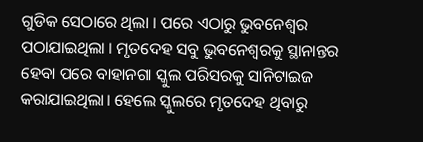ଗୁଡିକ ସେଠାରେ ଥିଲା । ପରେ ଏଠାରୁ ଭୁବନେଶ୍ୱର ପଠାଯାଇଥିଲା । ମୃତଦେହ ସବୁ ଭୁବନେଶ୍ୱରକୁ ସ୍ଥାନାନ୍ତର ହେବା ପରେ ବାହାନଗା ସ୍କୁଲ ପରିସରକୁ ସାନିଟାଇଜ କରାଯାଇଥିଲା। ହେଲେ ସ୍କୁଲରେ ମୃତଦେହ ଥିବାରୁ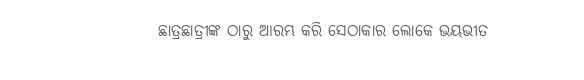ଛାତ୍ରଛାତ୍ରୀଙ୍କ ଠାରୁ ଆରମ୍ଭ କରି ସେଠାକାର ଲୋକେ ଭୟଭୀତ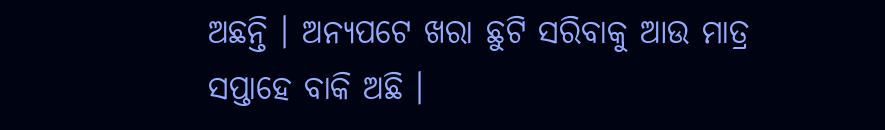ଅଛନ୍ତି । ଅନ୍ୟପଟେ ଖରା ଛୁଟି ସରିବାକୁ ଆଉ ମାତ୍ର ସପ୍ତାହେ ବାକି ଅଛି ।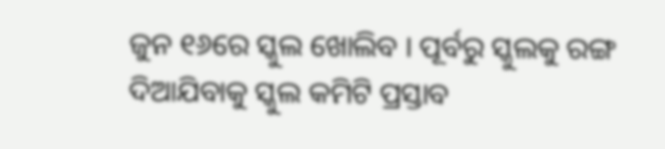ଜୁନ ୧୬ରେ ସ୍କୁଲ ଖୋଲିବ । ପୂର୍ବରୁ ସ୍କୁଲକୁ ରଙ୍ଗ ଦିଆଯିବାକୁ ସ୍କୁଲ କମିଟି ପ୍ରସ୍ତାବ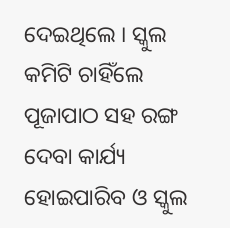ଦେଇଥିଲେ । ସ୍କୁଲ କମିଟି ଚାହିଁଲେ ପୂଜାପାଠ ସହ ରଙ୍ଗ ଦେବା କାର୍ଯ୍ୟ ହୋଇପାରିବ ଓ ସ୍କୁଲ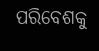ପରିବେଶକୁ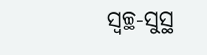ସ୍ୱଚ୍ଛ-ସୁସ୍ଥ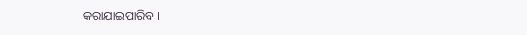କରାଯାଇପାରିବ ।